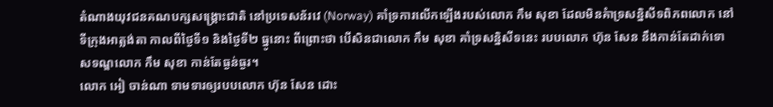តំណាងយុវជនគណបក្សសង្រ្គោះជាតិ នៅប្រទេសន័រវេ (Norway) គាំទ្រការលើកឡើងរបស់លោក កឹម សុខា ដែលមិនគំាទ្រសន្និសីទពិភពលោក នៅទីក្រុងអាត្លង់តា កាលពីថ្ងៃទី១ និងថ្ងៃទី២ ធ្នូនោះ ពីព្រោះថា បើសិនជាលោក កឹម សុខា គាំទ្រសន្និសីទនេះ របបលោក ហ៊ុន សែន នឹងកាន់តែដាក់ទោសទណ្ឌលោក កឹម សុខា កាន់តែធ្ងន់ធ្ងរ។
លោក អៀ ចាន់ណា ទាមទារឲ្យរបបលោក ហ៊ុន សែន ដោះ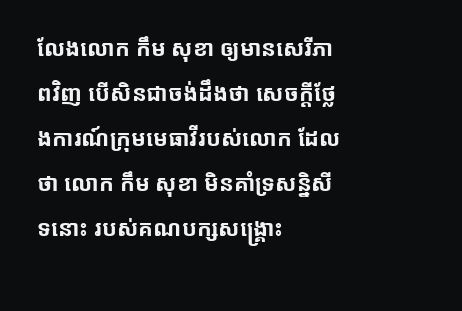លែងលោក កឹម សុខា ឲ្យមានសេរីភាពវិញ បើសិនជាចង់ដឹងថា សេចក្ដីថ្លែងការណ៍ក្រុមមេធាវីរបស់លោក ដែលថា លោក កឹម សុខា មិនគាំទ្រសន្និសីទនោះ របស់គណបក្សសង្រ្គោះ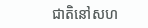ជាតិនៅសហ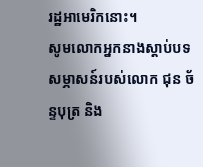រដ្ឋអាមេរិកនោះ។
សូមលោកអ្នកនាងស្ដាប់បទសម្ភាសន៍របស់លោក ជុន ច័ន្ទបុត្រ និង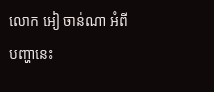លោក អៀ ចាន់ណា អំពីបញ្ហានេះ